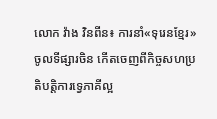លោក វ៉ាង វិនពីន៖ ការនាំ«ទុរេនខ្មែរ»ចូលទីផ្សារចិន កើតចេញពីកិច្ចសហប្រតិបត្តិការទ្វេភាគីល្អ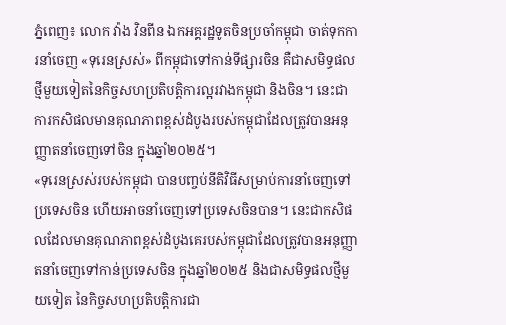ភ្នំពេញ៖ លោក វ៉ាង វិនពីន ឯកអគ្គរដ្ឋទូតចិនប្រចាំកម្ពុជា ចាត់ទុកការនាំចេញ «ទុរេនស្រស់» ពីកម្ពុជាទៅកាន់ទីផ្សារចិន គឺជាសមិទ្ធផលថ្មីមួយទៀតនៃកិច្ចសហប្រតិបត្តិការល្អរវាងកម្ពុជា និងចិន។ នេះជាការកសិផលមានគុណភាពខ្ពស់ដំបូងរបស់កម្ពុជាដែលត្រូវបានអនុញ្ញាតនាំចេញទៅចិន ក្នុងឆ្នាំ២០២៥។
«ទុរេនស្រស់របស់កម្ពុជា បានបញ្ចប់នីតិវិធីសម្រាប់ការនាំចេញទៅប្រទេសចិន ហើយអាចនាំចេញទៅប្រទេសចិនបាន។ នេះជាកសិផលដែលមានគុណភាពខ្ពស់ដំបូងគេរបស់កម្ពុជាដែលត្រូវបានអនុញ្ញាតនាំចេញទៅកាន់ប្រទេសចិន ក្នុងឆ្នាំ២០២៥ និងជាសមិទ្ធផលថ្មីមួយទៀត នៃកិច្ចសហប្រតិបត្តិការជា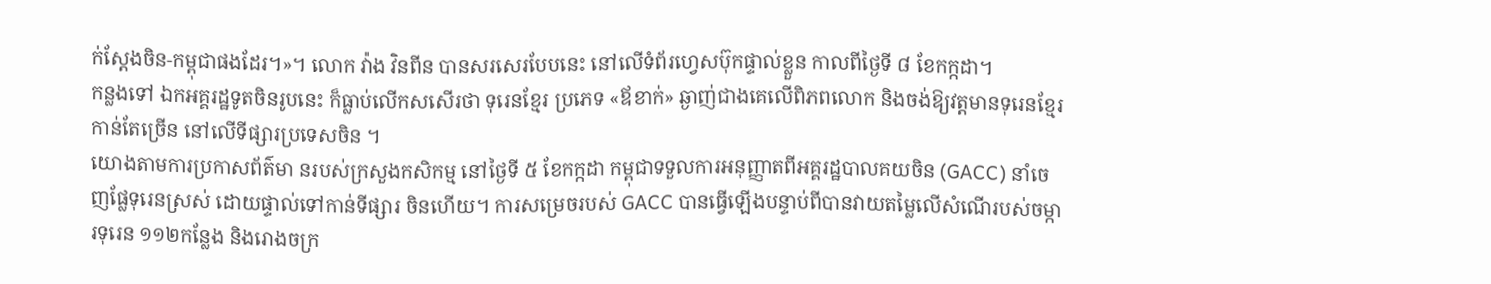ក់ស្តែងចិន-កម្ពុជាផងដែរ។»។ លោក វ៉ាង វិនពីន បានសរសេរបែបនេះ នៅលើទំព័រហ្វេសប៊ុកផ្ទាល់ខ្លួន កាលពីថ្ងៃទី ៨ ខែកក្កដា។
កន្លងទៅ ឯកអគ្គរដ្ឋទូតចិនរូបនេះ ក៏ធ្លាប់លើកសសើរថា ទុរេនខ្មែរ ប្រភេទ «ឪខាក់» ឆ្ងាញ់ជាងគេលើពិភពលោក និងចង់ឱ្យវត្តមានទុរេនខ្មែរកាន់តែច្រើន នៅលើទីផ្សារប្រទេសចិន ។
យោងតាមការប្រកាសព័ត៌មា នរបស់ក្រសួងកសិកម្ម នៅថ្ងៃទី ៥ ខែកក្កដា កម្ពុជាទទួលការអនុញ្ញាតពីអគ្គរដ្ឋបាលគយចិន (GACC) នាំចេញផ្លែទុរេនស្រស់ ដោយផ្ទាល់ទៅកាន់ទីផ្សារ ចិនហើយ។ ការសម្រេចរបស់ GACC បានធ្វើឡើងបន្ទាប់ពីបានវាយតម្លៃលើសំណើរបស់ចម្ការទុរេន ១១២កន្លែង និងរោងចក្រ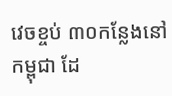វេចខ្ចប់ ៣០កន្លែងនៅកម្ពុជា ដែ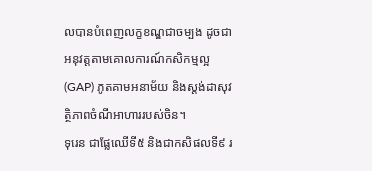លបានបំពេញលក្ខខណ្ឌជាចម្បង ដូចជាអនុវត្តតាមគោលការណ៍កសិកម្មល្អ (GAP) ភូតគាមអនាម័យ និងស្តង់ដាសុវត្ថិភាពចំណីអាហាររបស់ចិន។
ទុរេន ជាផ្លែឈើទី៥ និងជាកសិផលទី៩ រ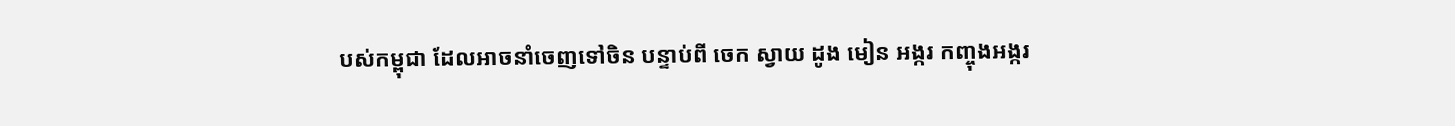បស់កម្ពុជា ដែលអាចនាំចេញទៅចិន បន្ទាប់ពី ចេក ស្វាយ ដូង មៀន អង្ករ កញ្ចុងអង្ករ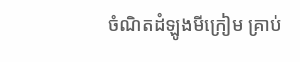ចំណិតដំឡូងមីក្រៀម គ្រាប់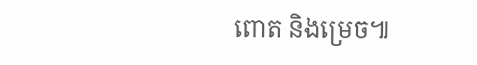ពោត និងម្រេច៕